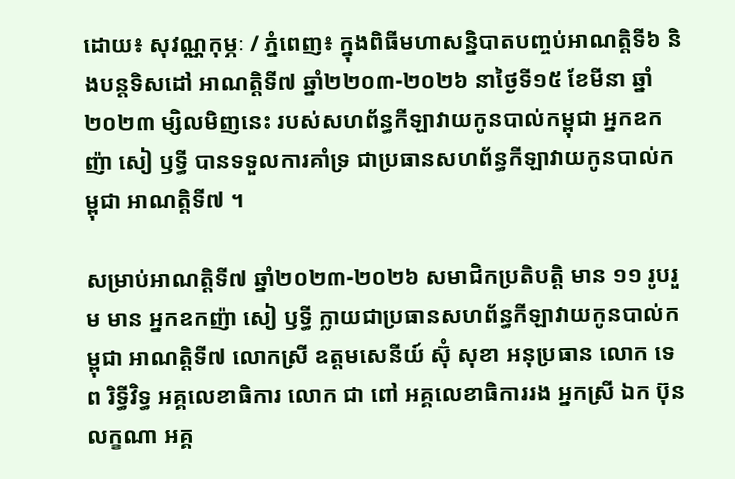ដោយ៖ សុវណ្ណកុម្ភៈ / ភ្នំពេញ៖ ក្នុងពិធីមហាសន្និបាតបញ្ចប់អាណត្តិទី៦ និងបន្តទិសដៅ អាណត្តិទី៧ ឆ្នាំ២២០៣-២០២៦ នាថ្ងៃទី១៥ ខែមីនា ឆ្នាំ២០២៣ ម្សិលមិញនេះ របស់សហព័ន្ធកីឡាវាយកូនបាល់កម្ពុជា អ្នកឧកញ៉ា សៀ ឫទ្ធី បានទទួលការគាំទ្រ ជាប្រធានសហព័ន្ធកីឡាវាយកូនបាល់កម្ពុជា អាណត្តិទី៧ ។

សម្រាប់អាណត្តិទី៧ ឆ្នាំ២០២៣-២០២៦ សមាជិកប្រតិបត្តិ មាន ១១ រូបរួម មាន អ្នកឧកញ៉ា សៀ ឫទ្ធី ក្លាយជាប្រធានសហព័ន្ធកីឡាវាយកូនបាល់កម្ពុជា អាណត្តិទី៧ លោកស្រី ឧត្តមសេនីយ៍ ស៊ុំ សុខា អនុប្រធាន លោក ទេព រិទ្ធីវិទ្ធ អគ្គលេខាធិការ លោក ជា ពៅ អគ្គលេខាធិការរង អ្នកស្រី ឯក ប៊ុនលក្ខណា អគ្គ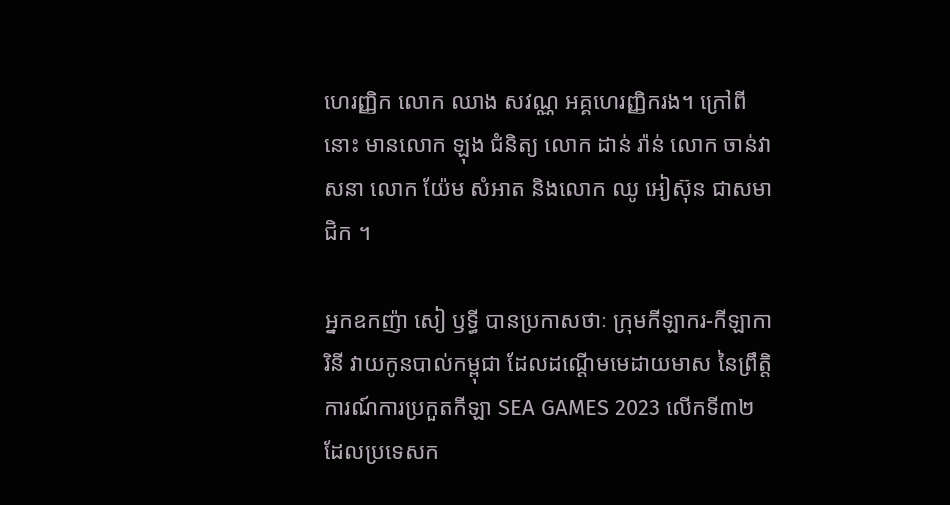ហេរញ្ញិក លោក ឈាង សវណ្ណ អគ្គហេរញ្ញិករង។ ក្រៅពីនោះ មានលោក ឡុង ជំនិត្យ លោក ដាន់ រ៉ាន់ លោក ចាន់វាសនា លោក យ៉ែម សំអាត និងលោក ឈូ អៀស៊ុន ជាសមាជិក ។

អ្នកឧកញ៉ា សៀ ឫទ្ធី បានប្រកាសថាៈ ក្រុមកីឡាករ-កីឡាការិនី វាយកូនបាល់កម្ពុជា ដែលដណ្តើមមេដាយមាស នៃព្រឹត្តិការណ៍ការប្រកួតកីឡា SEA GAMES 2023 លើកទី៣២ ដែលប្រទេសក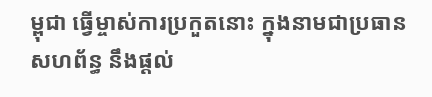ម្ពុជា ធ្វើម្ចាស់ការប្រកួតនោះ ក្នុងនាមជាប្រធានសហព័ន្ធ នឹងផ្តល់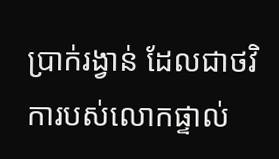ប្រាក់រង្វាន់ ដែលជាថវិការបស់លោកផ្ទាល់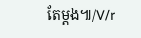តែម្ដង៕/V/r